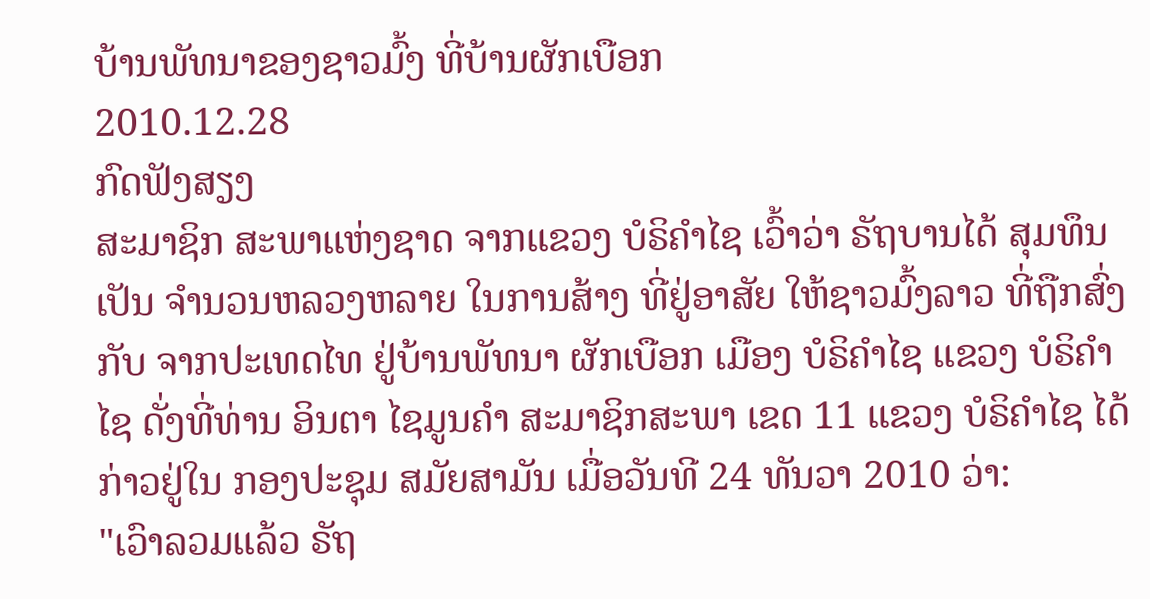ບ້ານພັທນາຂອງຊາວມົ້ງ ທີ່ບ້ານຜັກເບືອກ
2010.12.28
ກົດຟັງສຽງ
ສະມາຊິກ ສະພາແຫ່ງຊາດ ຈາກແຂວງ ບໍຣິຄຳໄຊ ເວົ້າວ່າ ຣັຖບານໄດ້ ສຸມທຶນເປັນ ຈຳນວນຫລວງຫລາຍ ໃນການສ້າງ ທີ່ຢູ່ອາສັຍ ໃຫ້ຊາວມົ້ງລາວ ທີ່ຖືກສົ່ງກັບ ຈາກປະເທດໄທ ຢູ່ບ້ານພັທນາ ຜັກເບືອກ ເມືອງ ບໍຣິຄຳໄຊ ແຂວງ ບໍຣິຄຳໄຊ ດັ່ງທີ່ທ່ານ ອິນຕາ ໄຊມູນຄຳ ສະມາຊິກສະພາ ເຂດ 11 ແຂວງ ບໍຣິຄຳໄຊ ໄດ້ກ່າວຢູ່ໃນ ກອງປະຊຸມ ສມັຍສາມັນ ເມື່ອວັນທີ 24 ທັນວາ 2010 ວ່າ:
"ເວົາລວມແລ້ວ ຣັຖ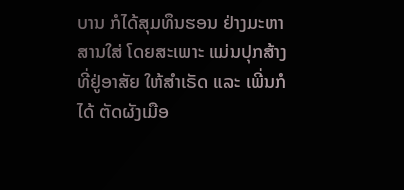ບານ ກໍໄດ້ສຸມທຶນຮອນ ຢ່າງມະຫາສານໃສ່ ໂດຍສະເພາະ ແມ່ນປຸກສ້າງ ທີ່ຢູ່ອາສັຍ ໃຫ້ສຳເຣັດ ແລະ ເພີ່ນກໍໄດ້ ຕັດຜັງເມືອ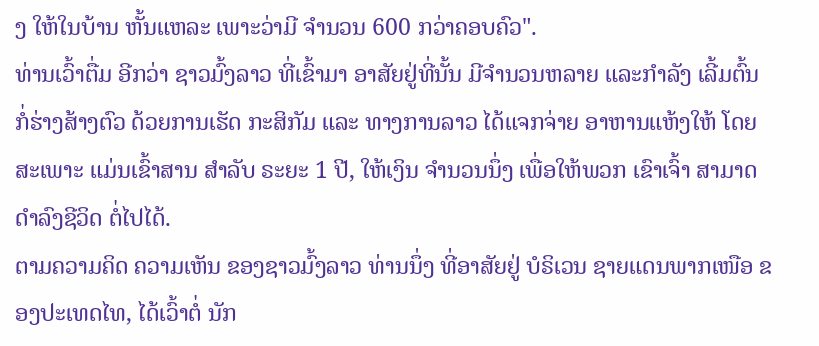ງ ໃຫ້ໃນບ້ານ ຫັ້ນແຫລະ ເພາະວ່າມີ ຈຳນວນ 600 ກວ່າຄອບຄົວ".
ທ່ານເວົ້າຕື່ມ ອີກວ່າ ຊາວມົ້ງລາວ ທີ່ເຂົ້າມາ ອາສັຍຢູ່ທີ່ນັ້ນ ມີຈຳນວນຫລາຍ ແລະກຳລັງ ເລີ້ມຕົ້ນ ກໍ່ຮ່າງສ້າງຕົວ ດ້ວຍການເຮັດ ກະສິກັມ ແລະ ທາງການລາວ ໄດ້ແຈກຈ່າຍ ອາຫານແຫ້ງໃຫ້ ໂດຍສະເພາະ ແມ່ນເຂົ້າສານ ສຳລັບ ຣະຍະ 1 ປີ, ໃຫ້ເງິນ ຈຳນວນນຶ່ງ ເພື່ອໃຫ້ພວກ ເຂົາເຈົ້າ ສາມາດ ດຳລົງຊີວິດ ຕໍ່ໄປໄດ້.
ຕາມຄວາມຄິດ ຄວາມເຫັນ ຂອງຊາວມົ້ງລາວ ທ່ານນຶ່ງ ທີ່ອາສັຍຢູ່ ບໍຣິເວນ ຊາຍແດນພາກເໜືອ ຂອງປະເທດໄທ, ໄດ້ເວົ້າຕໍ່ ນັກ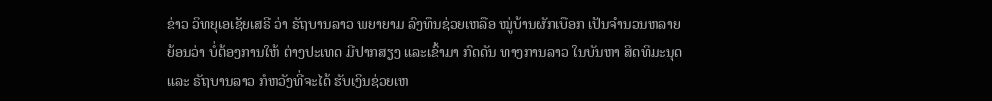ຂ່າວ ວິທຍຸເອເຊັຍເສຣີ ວ່າ ຣັຖບານລາວ ພຍາຍາມ ລົງທຶນຊ່ວຍເຫລືອ ໝູ່ບ້ານຜັກເບືອກ ເປັນຈຳນວນຫລາຍ ຍ້ອນວ່າ ບໍ່ຕ້ອງການໃຫ້ ຕ່າງປະເທດ ມີປາກສຽງ ແລະເຂົ້າມາ ກົດດັນ ທາງການລາວ ໃນບັນຫາ ສິດທິມະນຸດ ແລະ ຣັຖບານລາວ ກໍຫວັງທີ່ຈະໄດ້ ຮັບເງິນຊ່ວຍເຫ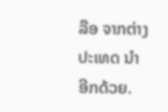ລືອ ຈາກຕ່າງປະເທດ ນຳອີກດ້ວຍ.